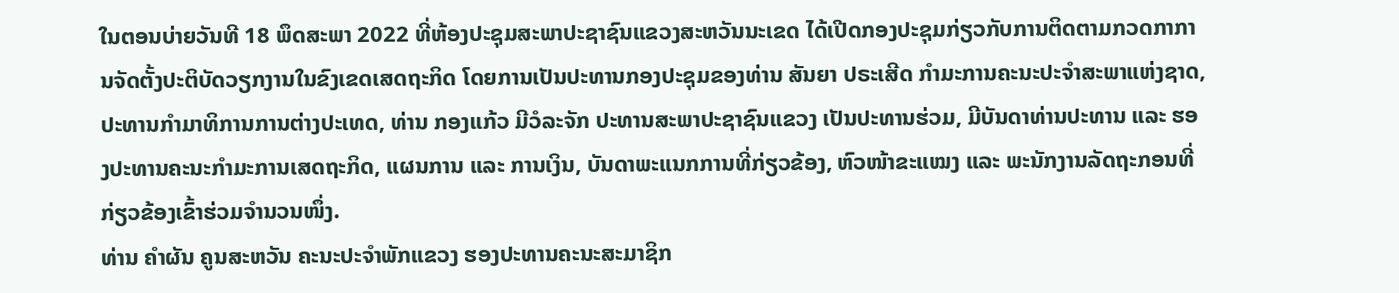ໃນຕອນບ່າຍວັນທີ 18 ພຶດສະພາ 2022 ທີ່ຫ້ອງປະຊຸມສະພາປະຊາຊົນແຂວງສະຫວັນນະເຂດ ໄດ້ເປີດກອງປະຊຸມກ່ຽວກັບການຕິດຕາມກວດກາການຈັດຕັ້ງປະຕິບັດວຽກງານໃນຂົງເຂດເສດຖະກິດ ໂດຍການເປັນປະທານກອງປະຊຸມຂອງທ່ານ ສັນຍາ ປຣະເສີດ ກໍາມະການຄະນະປະຈຳສະພາແຫ່ງຊາດ, ປະທານກໍາມາທິການການຕ່າງປະເທດ, ທ່ານ ກອງແກ້ວ ມີວໍລະຈັກ ປະທານສະພາປະຊາຊົນແຂວງ ເປັນປະທານຮ່ວມ, ມີບັນດາທ່ານປະທານ ແລະ ຮອງປະທານຄະນະກໍາມະການເສດຖະກິດ, ແຜນການ ແລະ ການເງິນ, ບັນດາພະແນກການທີ່ກ່ຽວຂ້ອງ, ຫົວໜ້າຂະແໝງ ແລະ ພະນັກງານລັດຖະກອນທີ່ກ່ຽວຂ້ອງເຂົ້າຮ່ວມຈໍານວນໜຶ່ງ.
ທ່ານ ຄຳຜັນ ຄູນສະຫວັນ ຄະນະປະຈໍາພັກແຂວງ ຮອງປະທານຄະນະສະມາຊິກ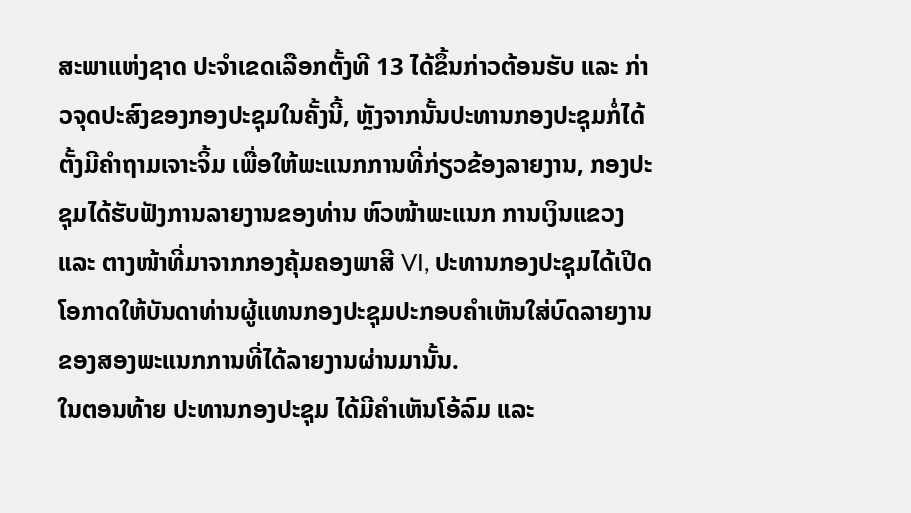ສະພາແຫ່ງຊາດ ປະຈໍາເຂດເລືອກຕັ້ງທີ 13 ໄດ້ຂຶ້ນກ່າວຕ້ອນຮັບ ແລະ ກ່າວຈຸດປະສົງຂອງກອງປະຊຸມໃນຄັ້ງນີ້, ຫຼັງຈາກນັ້ນປະທານກອງປະຊຸມກໍ່ໄດ້ຕັ້ງມີຄໍາຖາມເຈາະຈິ້ມ ເພື່ອໃຫ້ພະແນກການທີ່ກ່ຽວຂ້ອງລາຍງານ, ກອງປະຊຸມໄດ້ຮັບຟັງການລາຍງານຂອງທ່ານ ຫົວໜ້າພະແນກ ການເງິນແຂວງ ແລະ ຕາງໜ້າທີ່ມາຈາກກອງຄຸ້ມຄອງພາສີ VI, ປະທານກອງປະຊຸມໄດ້ເປີດໂອກາດໃຫ້ບັນດາທ່ານຜູ້ແທນກອງປະຊຸມປະກອບຄຳເຫັນໃສ່ບົດລາຍງານຂອງສອງພະແນກການທີ່ໄດ້ລາຍງານຜ່ານມານັ້ນ.
ໃນຕອນທ້າຍ ປະທານກອງປະຊຸມ ໄດ້ມີຄໍາເຫັນໂອ້ລົມ ແລະ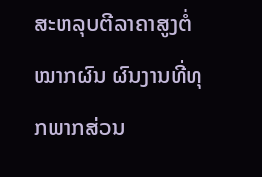ສະຫລຸບຕີລາຄາສູງຕໍ່ໝາກຜົນ ຜົນງານທີ່ທຸກພາກສ່ວນ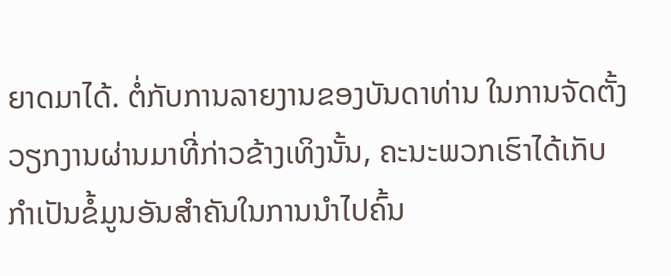ຍາດມາໄດ້. ຕໍ່ກັບການລາຍງານຂອງບັນດາທ່ານ ໃນການຈັດຕັ້ງວຽກງານຜ່ານມາທີ່ກ່າວຂ້າງເທິງນັ້ນ, ຄະນະພວກເຮົາໄດ້ເກັບກໍາເປັນຂໍ້ມູນອັນສໍາຄັນໃນການນໍາໄປຄົ້ນ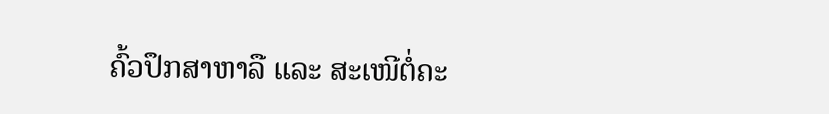ຄົ້ວປຶກສາຫາລື ແລະ ສະເໜີຕໍ່ຄະ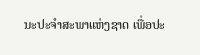ນະປະຈໍາສະພາແຫ່ງຊາດ ເພື່ອປະ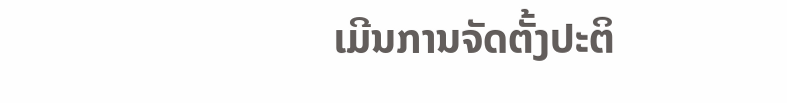ເມີນການຈັດຕັ້ງປະຕິ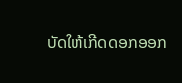ບັດໃຫ້ເກີດດອກອອກ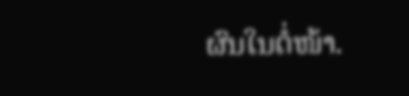ຜົນໃນຕໍ່ໜ້າ.